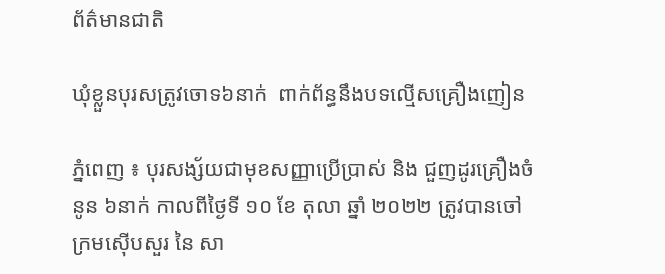ព័ត៌មានជាតិ

ឃុំខ្លួនបុរសត្រូវចោទ៦នាក់  ពាក់ព័ន្ធនឹងបទល្មើសគ្រឿងញៀន

ភ្នំពេញ ៖ បុរសង្ស័យជាមុខសញ្ញាប្រើប្រាស់ និង ជួញដូរគ្រឿងចំនូន ៦នាក់ កាលពីថ្ងៃទី ១០ ខែ តុលា ឆ្នាំ ២០២២ ត្រូវបានចៅក្រមស៊ើបសួរ នៃ សា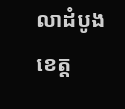លាដំបូងខេត្ត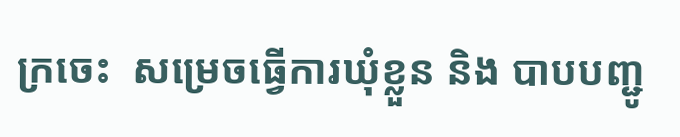ក្រចេះ  សម្រេចធ្វើការឃុំខ្លួន និង បាបបញ្ជូ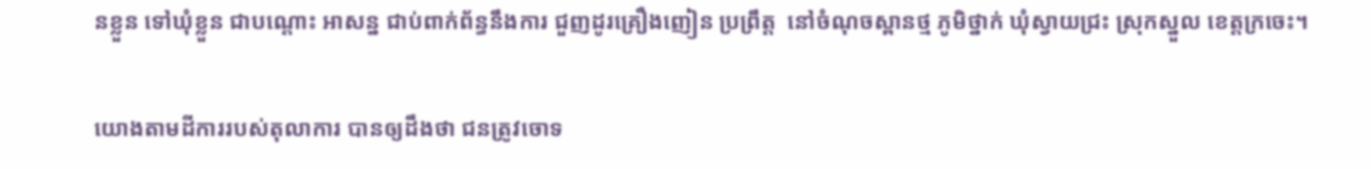នខ្លួន ទៅឃុំខ្លួន ជាបណ្តោះ អាសន្ន ជាប់ពាក់ព័ន្ធនឹងការ ជួញដូរគ្រឿងញៀន ប្រព្រឹត្ត  នៅចំណុចស្ពានថ្ម ភូមិថ្នាក់ ឃុំស្វាយជ្រះ ស្រុកស្នួល ខេត្តក្រចេះ។

យោងតាមដីការរបស់តុលាការ បានឲ្យដឹងថា ជនត្រូវចោទ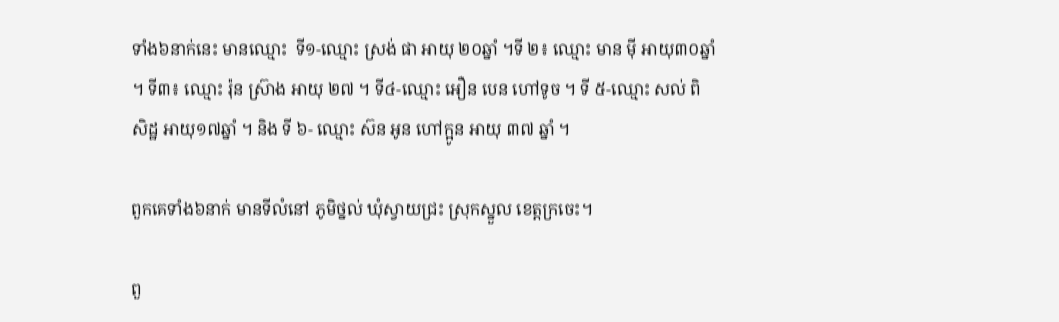ទាំង៦នាក់នេះ មានឈ្មោះ  ទី១-ឈ្មោះ ស្រង់ ផា អាយុ ២០ឆ្នាំ ។ទី ២៖ ឈ្មោះ មាន មុី អាយុ៣០ឆ្នាំ ។ ទី៣៖ ឈ្មោះ រ៉ុន ស្រ៊ាង អាយុ ២៧ ។ ទី៤-ឈ្មោះ អឿន បេន ហៅទូច ។ ទី ៥-ឈ្មោះ សល់ ពិសិដ្ឋ អាយុ១៧ឆ្នាំ ។ និង ទី ៦- ឈ្មោះ ស៊ន អូន ហៅក្អូន អាយុ ៣៧ ឆ្នាំ ។

ពួកគេទាំង៦នាក់ មានទីលំនៅ ភូមិថ្នល់ ឃុំស្វាយជ្រះ ស្រុកស្នួល ខេត្តក្រចេះ។

ពួ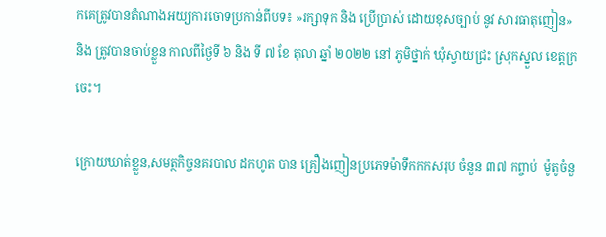កគេត្រូវបានតំណាងអយ្យការចោទប្រកាន់ពីបទ៖ »រក្សាទុក និង ប្រើប្រាស់ ដោយខុសច្បាប់ នូវ សារធាតុញៀន» និង ត្រូវបានចាប់ខ្លួន កាលពីថ្ងៃទី ៦ និង ទី ៧ ខែ តុលា ឆ្នាំ ២០២២ នៅ ភូមិថ្នាក់ ឃុំស្វាយជ្រះ ស្រុកស្នួល ខេត្តក្រចេះ។

ក្រោយឃាត់ខ្លួន,សមត្ថកិច្ចនគរបាល ដកហូត បាន គ្រឿងញៀនប្រភេទម៉ាទឹកកកសរុប ចំនួន ៣៧ កព្ចាប់  ម៉ូតូចំនួ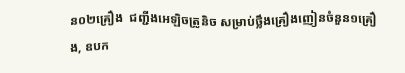ន០២គ្រឿង  ជញ្ជីងអេឡិចត្រូនិច សម្រាប់ថ្លឹងគ្រឿងញៀនចំនួន១គ្រឿង, ឧបក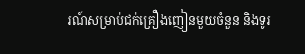រណ៍សម្រាប់ជក់គ្រឿងញៀនមួយចំនួន និងទូរ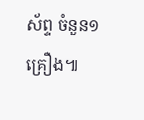ស័ព្ទ ចំនួន១គ្រឿង៕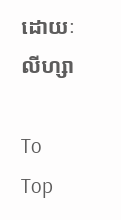ដោយៈ លីហ្សា

To Top